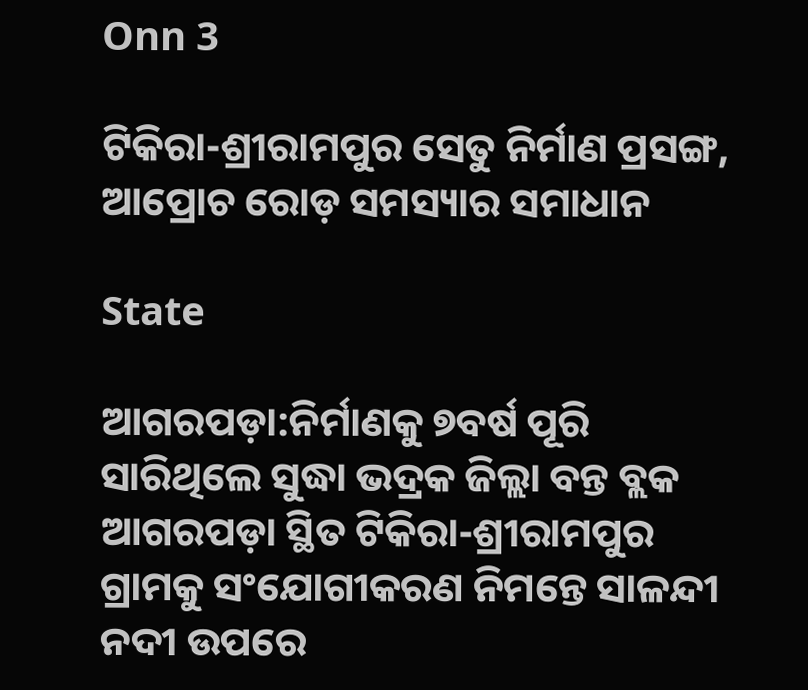Onn 3

ଟିକିରା-ଶ୍ରୀରାମପୁର ସେତୁ ନିର୍ମାଣ ପ୍ରସଙ୍ଗ, ଆପ୍ରୋଚ ରୋଡ଼ ସମସ୍ୟାର ସମାଧାନ

State

ଆଗରପଡ଼ା:ନିର୍ମାଣକୁ ୭ବର୍ଷ ପୂରି ସାରିଥିଲେ ସୁଦ୍ଧା ଭଦ୍ରକ ଜିଲ୍ଲା ବନ୍ତ ବ୍ଲକ ଆଗରପଡ଼ା ସ୍ଥିତ ଟିକିରା-ଶ୍ରୀରାମପୁର ଗ୍ରାମକୁ ସଂଯୋଗୀକରଣ ନିମନ୍ତେ ସାଳନ୍ଦୀ ନଦୀ ଉପରେ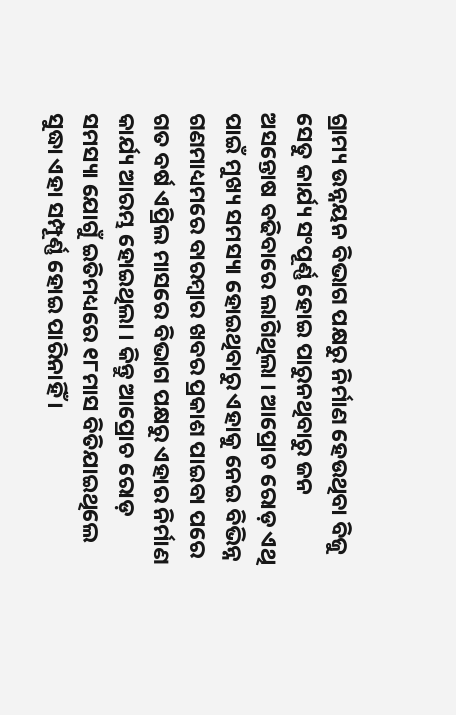ଗ୍ରାମ୍ୟ ଉନ୍ନୟନ ବିଭାଗ ପକ୍ଷରୁ ନିର୍ମାଣ ହେଉଥିବା ବିଜୁ ସେତୁ କାର୍ଯ୍ୟ ସଂପୂର୍ଣ୍ଣ ହୋଇ ପାରୁନଥିବାରୁ ଜନ ଅସନ୍ତୋଷ ବଢିବାରେ ଲାଗିଥିଲା । ଆପ୍ରୋଚ ରୋଡ଼ ଏଥି ପାଇଁ ମୁଖ୍ୟ ସମସ୍ୟା ହୋଇଥିବାରୁ ଏହାକୁ ନେଇ ବିଭିନ୍ନ ଗଣମାଧ୍ୟମରେ ବାରମ୍ବାର ଖବର ପ୍ରକାଶ ପାଇବା ପରେ ଗତ ବର୍ଷ ଏପ୍ରିଲ ମାସରେ ବିଭାଗ ପକ୍ଷରୁ ଏହାର ନିର୍ମାଣ କାର୍ଯ୍ୟ ଆରମ୍ଭ ହୋଇଥିଲା । କିନ୍ତୁ ଆପ୍ରୋଚ ରୋଡ଼ ସମସ୍ୟା ଯୋଗୁଁ ଇତିମଧ୍ୟରେ ୧୮ମାସ ବିତିଯାଇଥିଲେ ସୁଦ୍ଧା ଏହା ସମ୍ପୂର୍ଣ୍ଣ ହୋଇ ପାରିନାହିଁ ।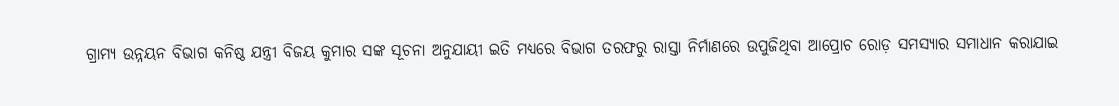ଗ୍ରାମ୍ୟ ଉନ୍ନୟନ ବିଭାଗ କନିଷ୍ଠ ଯନ୍ତ୍ରୀ ବିଜୟ କୁମାର ସଙ୍କ ସୂଚନା ଅନୁଯାୟୀ ଇତି ମଧ୍ୟରେ ବିଭାଗ ତରଫରୁ ରାସ୍ତା ନିର୍ମାଣରେ ଉପୁଜିଥିବା ଆପ୍ରୋଚ ରୋଡ଼ ସମସ୍ୟାର ସମାଧାନ କରାଯାଇ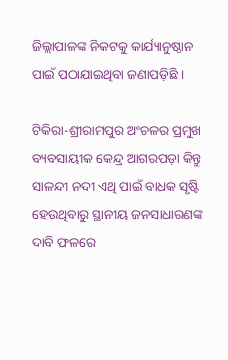ଜିଲ୍ଲାପାଳଙ୍କ ନିକଟକୁ କାର୍ଯ୍ୟାନୁଷ୍ଠାନ ପାଇଁ ପଠାଯାଇଥିବା ଜଣାପଡ଼ିଛି ।

ଟିକିରା-ଶ୍ରୀରାମପୁର ଅଂଚଳର ପ୍ରମୁଖ ବ୍ୟବସାୟୀକ କେନ୍ଦ୍ର ଆଗରପଡ଼ା କିନ୍ତୁ ସାଳନ୍ଦୀ ନଦୀ ଏଥି ପାଇଁ ବାଧକ ସୃଷ୍ଟି ହେଉଥିବାରୁ ସ୍ଥାନୀୟ ଜନସାଧାରଣଙ୍କ ଦାବି ଫଳରେ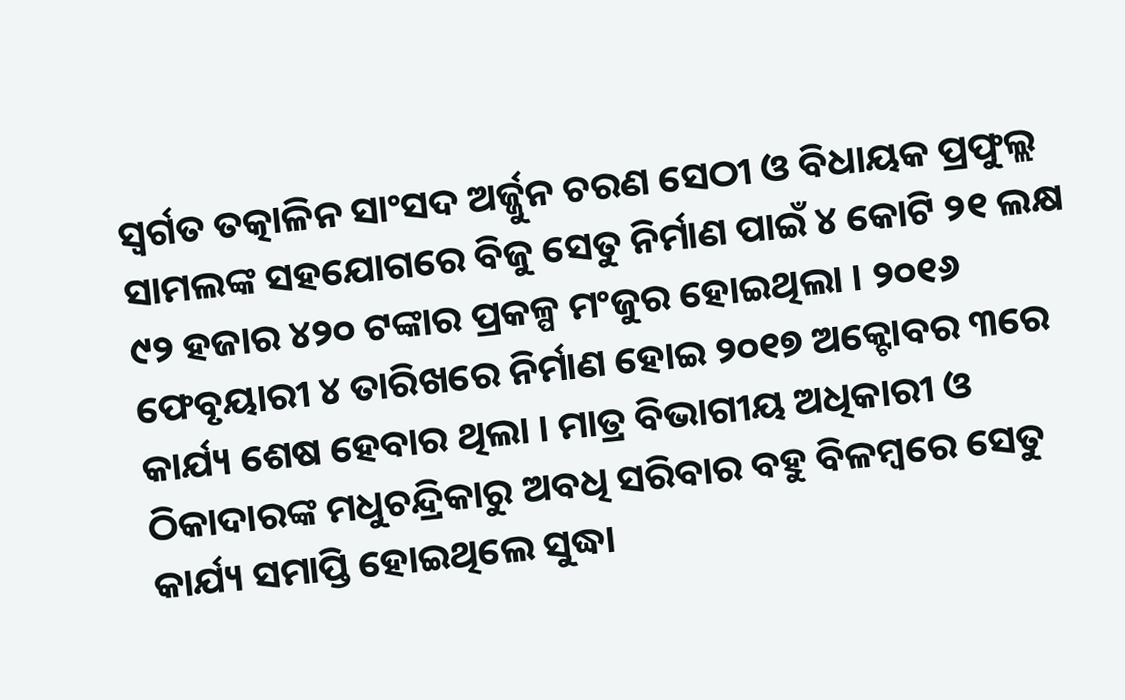ସ୍ୱର୍ଗତ ତତ୍କାଳିନ ସାଂସଦ ଅର୍ଜ୍ଜୁନ ଚରଣ ସେଠୀ ଓ ବିଧାୟକ ପ୍ରଫୁଲ୍ଲ ସାମଲଙ୍କ ସହଯୋଗରେ ବିଜୁ ସେତୁ ନିର୍ମାଣ ପାଇଁ ୪ କୋଟି ୨୧ ଲକ୍ଷ ୯୨ ହଜାର ୪୨୦ ଟଙ୍କାର ପ୍ରକଳ୍ପ ମଂଜୁର ହୋଇଥିଲା । ୨୦୧୬ ଫେବୃୟାରୀ ୪ ତାରିଖରେ ନିର୍ମାଣ ହୋଇ ୨୦୧୭ ଅକ୍ଟୋବର ୩ରେ କାର୍ଯ୍ୟ ଶେଷ ହେବାର ଥିଲା । ମାତ୍ର ବିଭାଗୀୟ ଅଧିକାରୀ ଓ ଠିକାଦାରଙ୍କ ମଧୁଚନ୍ଦ୍ରିକାରୁ ଅବଧି ସରିବାର ବହୁ ବିଳମ୍ବରେ ସେତୁ କାର୍ଯ୍ୟ ସମାପ୍ତି ହୋଇଥିଲେ ସୁଦ୍ଧା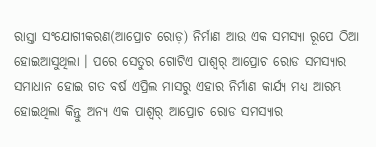ରାସ୍ତା ସଂଯୋଗୀକରଣ(ଆପ୍ରୋଚ ରୋଡ଼) ନିର୍ମାଣ ଆଉ ଏକ ସମସ୍ୟା ରୂପେ ଠିଆ ହୋଇଆସୁଥିଲା । ପରେ ସେତୁର ଗୋଟିଏ ପାଶ୍ୱର୍ ଆପ୍ରୋଚ ରୋଡ ସମସ୍ୟାର ସମାଧାନ ହୋଇ ଗତ ବର୍ଷ ଏପ୍ରିଲ ମାସରୁ ଏହାର ନିର୍ମାଣ କାର୍ଯ୍ୟ ମଧ୍ୟ ଆରମ୍ଭ ହୋଇଥିଲା କିନ୍ତୁ ଅନ୍ୟ ଏକ ପାଶ୍ୱର୍ ଆପ୍ରୋଚ ରୋଡ ସମସ୍ୟାର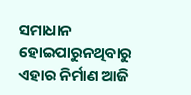ସମାଧାନ ହୋଇପାରୁନଥିବାରୁ ଏହାର ନିର୍ମାଣ ଆଜି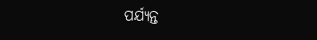ପର୍ଯ୍ୟନ୍ତ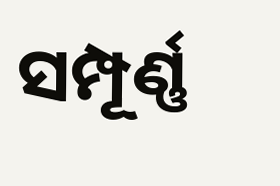ସମ୍ପୂର୍ଣ୍ଣ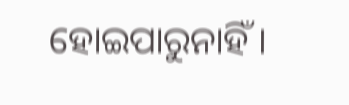ହୋଇପାରୁନାହିଁ ।